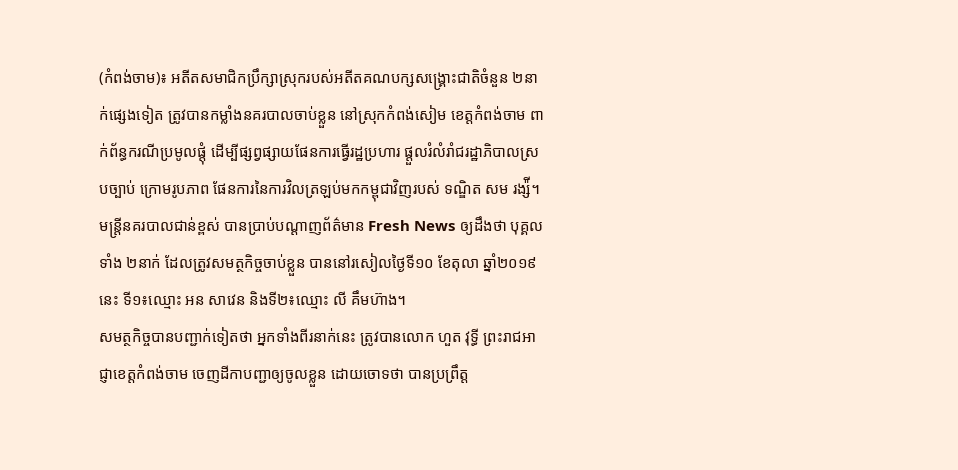(កំពង់ចាម)៖ អតីតសមាជិកប្រឹក្សាស្រុករបស់អតីតគណបក្សសង្គ្រោះជាតិចំនួន ២នាក់ផ្សេងទៀត ត្រូវបានកម្លាំងនគរបាលចាប់ខ្លួន នៅស្រុកកំពង់សៀម ខេត្តកំពង់ចាម ពាក់ព័ន្ធករណីប្រមូលផ្ដុំ ដើម្បីផ្សព្វផ្សាយផែនការធ្វើរដ្ឋប្រហារ ផ្ដួលរំលំរាំជរដ្ឋាភិបាលស្របច្បាប់ ក្រោមរូបភាព ផែនការនៃការវិលត្រឡប់មកកម្ពុជាវិញរបស់ ទណ្ឌិត សម រង្ស៉ី។
មន្ដ្រីនគរបាលជាន់ខ្ពស់ បានប្រាប់បណ្ដាញព័ត៌មាន Fresh News ឲ្យដឹងថា បុគ្គលទាំង ២នាក់ ដែលត្រូវសមត្ថកិច្ចចាប់ខ្លួន បាននៅរសៀលថ្ងៃទី១០ ខែតុលា ឆ្នាំ២០១៩នេះ ទី១៖ឈ្មោះ អន សាវេន និងទី២៖ឈ្មោះ លី គឹមហ៊ាង។
សមត្ថកិច្ចបានបញ្ជាក់ទៀតថា អ្នកទាំងពីរនាក់នេះ ត្រូវបានលោក ហួត វុទ្ធី ព្រះរាជអាជ្ញាខេត្តកំពង់ចាម ចេញដីកាបញ្ជាឲ្យចូលខ្លួន ដោយចោទថា បានប្រព្រឹត្ត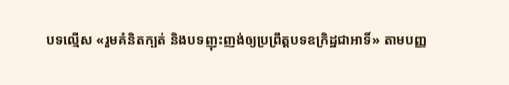បទល្មើស «រួមគំនិតក្បត់ និងបទញុះញង់ឲ្យប្រព្រឹត្តបទឧក្រិដ្ឋជាអាទិ៍» តាមបញ្ញ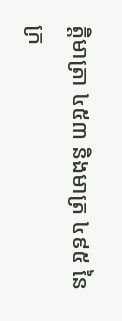ត្តិមាត្រា ៤៥៣ និងមាត្រ ៤៩៥ នៃក្រ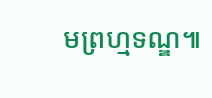មព្រហ្មទណ្ឌ៕